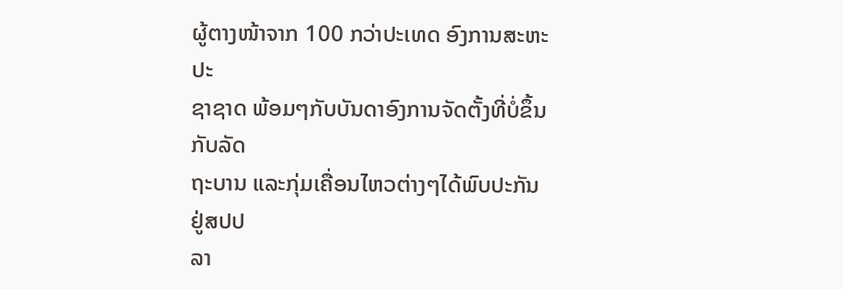ຜູ້ຕາງໜ້າຈາກ 100 ກວ່າປະເທດ ອົງການສະຫະປະ
ຊາຊາດ ພ້ອມໆກັບບັນດາອົງການຈັດຕັ້ງທີ່ບໍ່ຂຶ້ນກັບລັດ
ຖະບານ ແລະກຸ່ມເຄື່ອນໄຫວຕ່າງໆໄດ້ພົບປະກັນຢູ່ສປປ
ລາ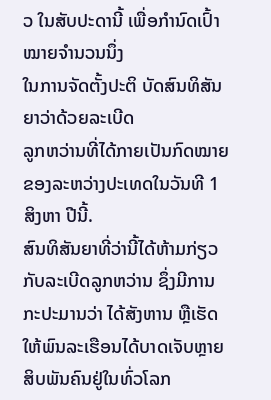ວ ໃນສັບປະດານີ້ ເພື່ອກຳນົດເປົ້າໝາຍຈຳນວນນຶ່ງ
ໃນການຈັດຕັ້ງປະຕິ ບັດສົນທິສັນຍາວ່າດ້ວຍລະເບີດ
ລູກຫວ່ານທີ່ໄດ້ກາຍເປັນກົດໝາຍຂອງລະຫວ່າງປະເທດໃນວັນທີ 1 ສິງຫາ ປີນີ້.
ສົນທິສັນຍາທີ່ວ່ານີ້ໄດ້ຫ້າມກ່ຽວກັບລະເບີດລູກຫວ່ານ ຊຶ່ງມີການກະປະມານວ່າ ໄດ້ສັງຫານ ຫຼືເຮັດໃຫ້ພົນລະເຮືອນໄດ້ບາດເຈັບຫຼາຍສິບພັນຄົນຢູ່ໃນທົ່ວໂລກ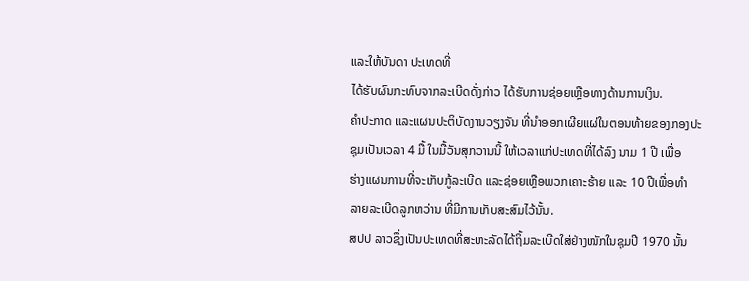ແລະໃຫ້ບັນດາ ປະເທດທີ່
ໄດ້ຮັບຜົນກະທົບຈາກລະເບີດດັ່ງກ່າວ ໄດ້ຮັບການຊ່ອຍເຫຼືອທາງດ້ານການເງິນ.
ຄຳປະກາດ ແລະແຜນປະຕິບັດງານວຽງຈັນ ທີ່ນຳອອກເຜີຍແຜ່ໃນຕອນທ້າຍຂອງກອງປະ
ຊຸມເປັນເວລາ 4 ມື້ ໃນມື້ວັນສຸກວານນີ້ ໃຫ້ເວລາແກ່ປະເທດທີ່ໄດ້ລົງ ນາມ 1 ປີ ເພື່ອ
ຮ່າງແຜນການທີ່ຈະເກັບກູ້ລະເບີດ ແລະຊ່ອຍເຫຼືອພວກເຄາະຮ້າຍ ແລະ 10 ປີເພື່ອທໍາ
ລາຍລະເບີດລູກຫວ່ານ ທີ່ມີການເກັບສະສົມໄວ້ນັ້ນ.
ສປປ ລາວຊຶ່ງເປັນປະເທດທີ່ສະຫະລັດໄດ້ຖິ້ມລະເບີດໃສ່ຢ່າງໜັກໃນຊຸມປີ 1970 ນັ້ນ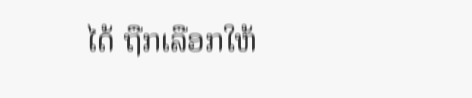ໄດ້ ຖືກເລືອກໃຫ້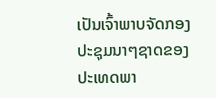ເປັນເຈົ້າພາບຈັດກອງປະຊຸມນາໆຊາດຂອງປະເທດພາ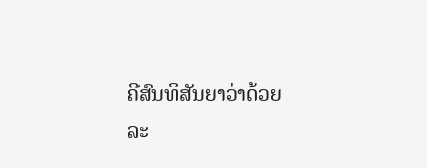ຄີສົນທິສັນຍາວ່າດ້ວຍ
ລະ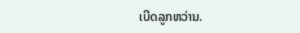ເບີດລູກຫວ່ານ.